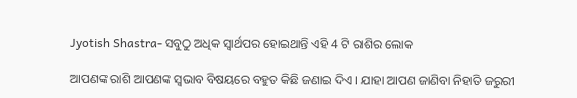Jyotish Shastra- ସବୁଠୁ ଅଧିକ ସ୍ଵାର୍ଥପର ହୋଇଥାନ୍ତି ଏହି 4 ଟି ରାଶିର ଲୋକ

ଆପଣଙ୍କ ରାଶି ଆପଣଙ୍କ ସ୍ଵଭାବ ବିଷୟରେ ବହୁତ କିଛି ଜଣାଇ ଦିଏ । ଯାହା ଆପଣ ଜାଣିବା ନିହାତି ଜରୁରୀ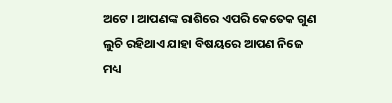ଅଟେ । ଆପଣଙ୍କ ରାଶିରେ ଏପରି କେତେକ ଗୁଣ ଲୁଚି ରହିଥାଏ ଯାହା ବିଷୟରେ ଆପଣ ନିଜେ ମଧ୍ୟ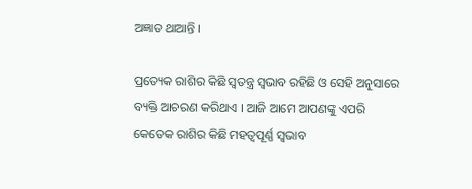ଅଜ୍ଞାତ ଥାଆନ୍ତି ।

ପ୍ରତ୍ୟେକ ରାଶିର କିଛି ସ୍ବତନ୍ତ୍ର ସ୍ଵଭାବ ରହିଛି ଓ ସେହି ଅନୁସାରେ ବ୍ୟକ୍ତି ଆଚରଣ କରିଥାଏ । ଆଜି ଆମେ ଆପଣଙ୍କୁ ଏପରି କେତେକ ରାଶିର କିଛି ମହତ୍ୱପୂର୍ଣ୍ଣ ସ୍ଵଭାବ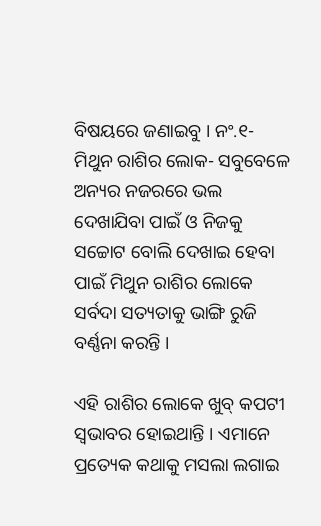ବିଷୟରେ ଜଣାଇବୁ । ନଂ.୧- ମିଥୁନ ରାଶିର ଲୋକ- ସବୁବେଳେ ଅନ୍ୟର ନଜରରେ ଭଲ ଦେଖାଯିବା ପାଇଁ ଓ ନିଜକୁ ସଚ୍ଚୋଟ ବୋଲି ଦେଖାଇ ହେବା ପାଇଁ ମିଥୁନ ରାଶିର ଲୋକେ ସର୍ବଦା ସତ୍ୟତାକୁ ଭାଙ୍ଗି ରୁଜି ବର୍ଣ୍ଣନା କରନ୍ତି ।

ଏହି ରାଶିର ଲୋକେ ଖୁବ୍ କପଟୀ ସ୍ୱଭାବର ହୋଇଥାନ୍ତି । ଏମାନେ ପ୍ରତ୍ୟେକ କଥାକୁ ମସଲା ଲଗାଇ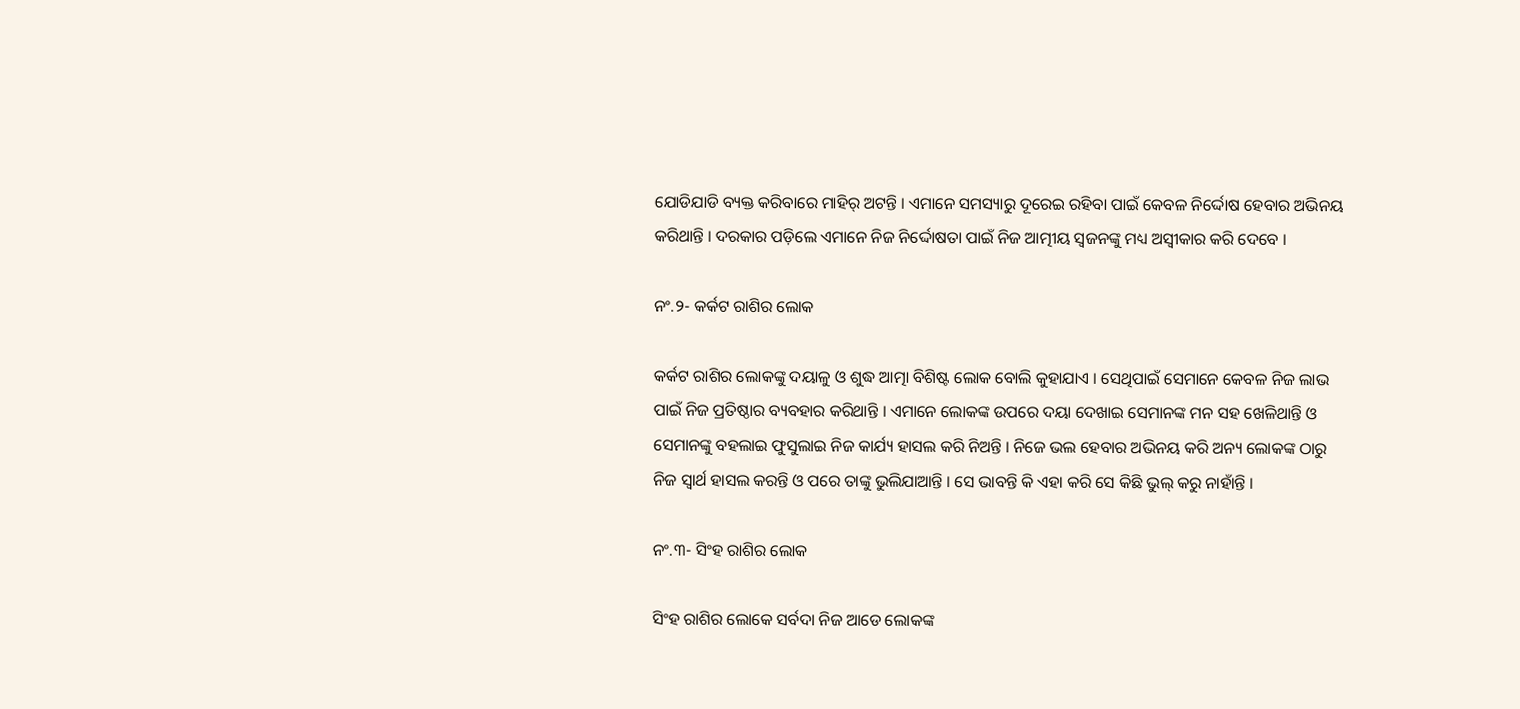ଯୋଡିଯାଡି ବ୍ୟକ୍ତ କରିବାରେ ମାହିର୍ ଅଟନ୍ତି । ଏମାନେ ସମସ୍ୟାରୁ ଦୂରେଇ ରହିବା ପାଇଁ କେବଳ ନିର୍ଦ୍ଦୋଷ ହେବାର ଅଭିନୟ କରିଥାନ୍ତି । ଦରକାର ପଡ଼ିଲେ ଏମାନେ ନିଜ ନିର୍ଦ୍ଦୋଷତା ପାଇଁ ନିଜ ଆତ୍ମୀୟ ସ୍ଵଜନଙ୍କୁ ମଧ୍ୟ ଅସ୍ବୀକାର କରି ଦେବେ ।

ନଂ.୨- କର୍କଟ ରାଶିର ଲୋକ

କର୍କଟ ରାଶିର ଲୋକଙ୍କୁ ଦୟାଳୁ ଓ ଶୁଦ୍ଧ ଆତ୍ମା ବିଶିଷ୍ଟ ଲୋକ ବୋଲି କୁହାଯାଏ । ସେଥିପାଇଁ ସେମାନେ କେବଳ ନିଜ ଲାଭ ପାଇଁ ନିଜ ପ୍ରତିଷ୍ଠାର ବ୍ୟବହାର କରିଥାନ୍ତି । ଏମାନେ ଲୋକଙ୍କ ଉପରେ ଦୟା ଦେଖାଇ ସେମାନଙ୍କ ମନ ସହ ଖେଳିଥାନ୍ତି ଓ ସେମାନଙ୍କୁ ବହଲାଇ ଫୁସୁଲାଇ ନିଜ କାର୍ଯ୍ୟ ହାସଲ କରି ନିଅନ୍ତି । ନିଜେ ଭଲ ହେବାର ଅଭିନୟ କରି ଅନ୍ୟ ଲୋକଙ୍କ ଠାରୁ ନିଜ ସ୍ବାର୍ଥ ହାସଲ କରନ୍ତି ଓ ପରେ ତାଙ୍କୁ ଭୁଲିଯାଆନ୍ତି । ସେ ଭାବନ୍ତି କି ଏହା କରି ସେ କିଛି ଭୁଲ୍ କରୁ ନାହାଁନ୍ତି ।

ନଂ.୩- ସିଂହ ରାଶିର ଲୋକ

ସିଂହ ରାଶିର ଲୋକେ ସର୍ବଦା ନିଜ ଆଡେ ଲୋକଙ୍କ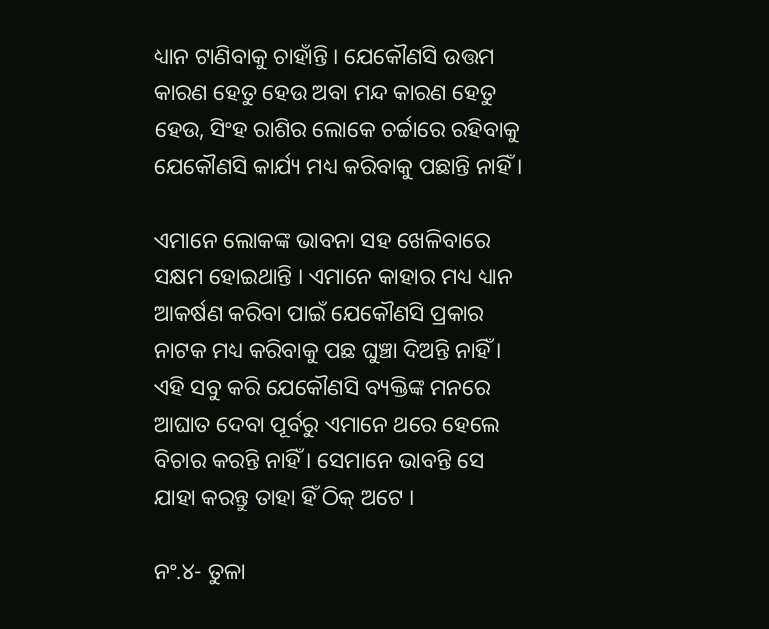ଧ୍ୟାନ ଟାଣିବାକୁ ଚାହାଁନ୍ତି । ଯେକୌଣସି ଉତ୍ତମ କାରଣ ହେତୁ ହେଉ ଅବା ମନ୍ଦ କାରଣ ହେତୁ ହେଉ, ସିଂହ ରାଶିର ଲୋକେ ଚର୍ଚ୍ଚାରେ ରହିବାକୁ ଯେକୌଣସି କାର୍ଯ୍ୟ ମଧ୍ୟ କରିବାକୁ ପଛାନ୍ତି ନାହିଁ ।

ଏମାନେ ଲୋକଙ୍କ ଭାବନା ସହ ଖେଳିବାରେ ସକ୍ଷମ ହୋଇଥାନ୍ତି । ଏମାନେ କାହାର ମଧ୍ୟ ଧ୍ୟାନ ଆକର୍ଷଣ କରିବା ପାଇଁ ଯେକୌଣସି ପ୍ରକାର ନାଟକ ମଧ୍ୟ କରିବାକୁ ପଛ ଘୁଞ୍ଚା ଦିଅନ୍ତି ନାହିଁ । ଏହି ସବୁ କରି ଯେକୌଣସି ବ୍ୟକ୍ତିଙ୍କ ମନରେ ଆଘାତ ଦେବା ପୂର୍ବରୁ ଏମାନେ ଥରେ ହେଲେ ବିଚାର କରନ୍ତି ନାହିଁ । ସେମାନେ ଭାବନ୍ତି ସେ ଯାହା କରନ୍ତୁ ତାହା ହିଁ ଠିକ୍ ଅଟେ ।

ନଂ.୪- ତୁଳା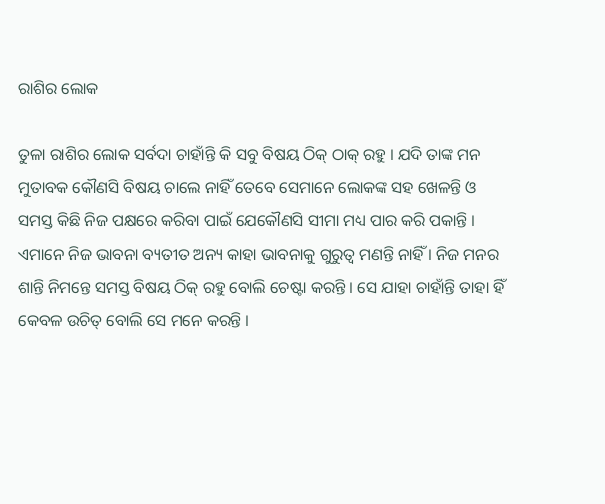ରାଶିର ଲୋକ

ତୁଳା ରାଶିର ଲୋକ ସର୍ବଦା ଚାହାଁନ୍ତି କି ସବୁ ବିଷୟ ଠିକ୍ ଠାକ୍ ରହୁ । ଯଦି ତାଙ୍କ ମନ ମୁତାବକ କୌଣସି ବିଷୟ ଚାଲେ ନାହିଁ ତେବେ ସେମାନେ ଲୋକଙ୍କ ସହ ଖେଳନ୍ତି ଓ ସମସ୍ତ କିଛି ନିଜ ପକ୍ଷରେ କରିବା ପାଇଁ ଯେକୌଣସି ସୀମା ମଧ୍ୟ ପାର କରି ପକାନ୍ତି । ଏମାନେ ନିଜ ଭାବନା ବ୍ୟତୀତ ଅନ୍ୟ କାହା ଭାବନାକୁ ଗୁରୁତ୍ବ ମଣନ୍ତି ନାହିଁ । ନିଜ ମନର ଶାନ୍ତି ନିମନ୍ତେ ସମସ୍ତ ବିଷୟ ଠିକ୍ ରହୁ ବୋଲି ଚେଷ୍ଟା କରନ୍ତି । ସେ ଯାହା ଚାହାଁନ୍ତି ତାହା ହିଁ କେବଳ ଉଚିତ୍ ବୋଲି ସେ ମନେ କରନ୍ତି ।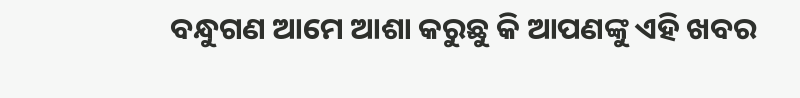ବନ୍ଧୁଗଣ ଆମେ ଆଶା କରୁଛୁ କି ଆପଣଙ୍କୁ ଏହି ଖବର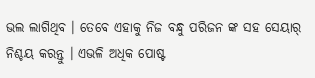ଭଲ ଲାଗିଥିବ । ତେବେ ଏହାକୁ ନିଜ ବନ୍ଧୁ ପରିଜନ ଙ୍କ ସହ ସେୟାର୍ ନିଶ୍ଚୟ କରନ୍ତୁ । ଏଭଳି ଅଧିକ ପୋଷ୍ଟ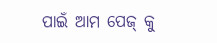ପାଇଁ ଆମ ପେଜ୍ କୁ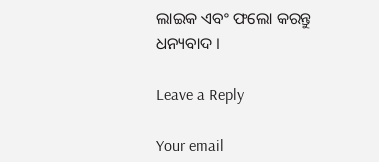ଲାଇକ ଏବଂ ଫଲୋ କରନ୍ତୁ ଧନ୍ୟବାଦ ।

Leave a Reply

Your email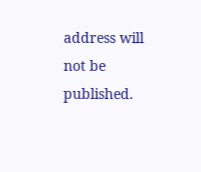address will not be published.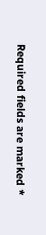Required fields are marked *